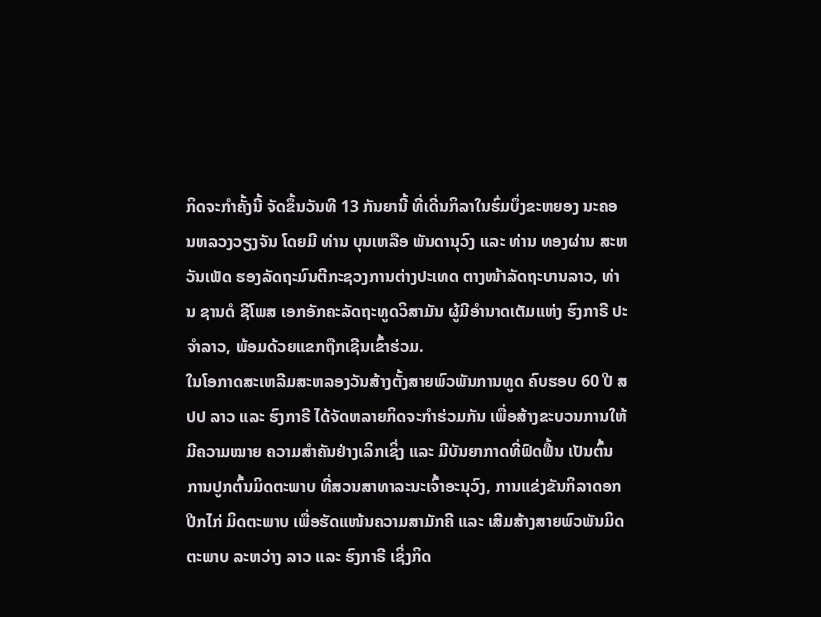ກິດຈະກຳຄັ້ງນີ້ ຈັດຂຶ້ນວັນທີ 13 ກັນຍານີ້ ທີ່ເດີ່ນກິລາໃນຮົ່ມບຶ່ງຂະຫຍອງ ນະຄອນຫລວງວຽງຈັນ ໂດຍມີ ທ່ານ ບຸນເຫລືອ ພັນດານຸວົງ ແລະ ທ່ານ ທອງຜ່ານ ສະຫວັນເພັດ ຮອງລັດຖະມົນຕີກະຊວງການຕ່າງປະເທດ ຕາງໜ້າລັດຖະບານລາວ, ທ່ານ ຊານດໍ ຊີໂພສ ເອກອັກຄະລັດຖະທູດວິສາມັນ ຜູ້ມີອຳນາດເຕັມແຫ່ງ ຮົງກາຣີ ປະຈຳລາວ, ພ້ອມດ້ວຍແຂກຖືກເຊີນເຂົ້າຮ່ວມ.
ໃນໂອກາດສະເຫລີມສະຫລອງວັນສ້າງຕັ້ງສາຍພົວພັນການທູດ ຄົບຮອບ 60 ປີ ສປປ ລາວ ແລະ ຮົງກາຣີ ໄດ້ຈັດຫລາຍກິດຈະກຳຮ່ວມກັນ ເພື່ອສ້າງຂະບວນການໃຫ້ມີຄວາມໝາຍ ຄວາມສຳຄັນຢ່າງເລິກເຊິ່ງ ແລະ ມີບັນຍາກາດທີ່ຟົດຟື້ນ ເປັນຕົ້ນການປູກຕົ້ນມິດຕະພາບ ທີ່ສວນສາທາລະນະເຈົ້າອະນຸວົງ, ການແຂ່ງຂັນກິລາດອກປີກໄກ່ ມິດຕະພາບ ເພື່ອຮັດແໜ້ນຄວາມສາມັກຄີ ແລະ ເສີມສ້າງສາຍພົວພັນມິດຕະພາບ ລະຫວ່າງ ລາວ ແລະ ຮົງກາຣີ ເຊິ່ງກິດ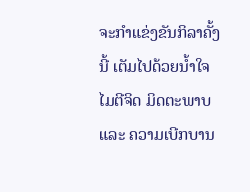ຈະກຳແຂ່ງຂັນກິລາຄັ້ງນີ້ ເຕັມໄປດ້ວຍນໍ້າໃຈ ໄມຕີຈິດ ມິດຕະພາບ ແລະ ຄວາມເບີກບານ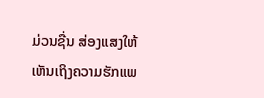ມ່ວນຊື່ນ ສ່ອງແສງໃຫ້ເຫັນເຖິງຄວາມຮັກແພ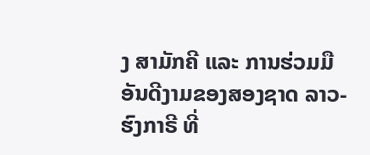ງ ສາມັກຄີ ແລະ ການຮ່ວມມືອັນດີງາມຂອງສອງຊາດ ລາວ-ຮົງກາຣີ ທີ່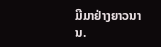ມີມາຢ່າງຍາວນານ.